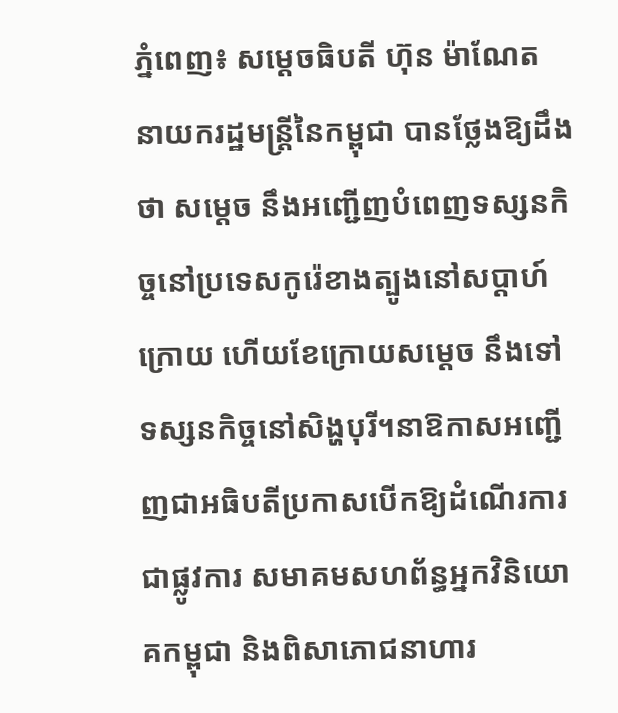ភ្នំពេញ៖ សម្ដេចធិបតី ហ៊ុន ម៉ាណែត នាយករដ្ឋមន្ដ្រីនៃកម្ពុជា បានថ្លែងឱ្យដឹងថា សម្ដេច នឹងអញ្ជើញបំពេញទស្សនកិច្ចនៅប្រទេសកូរ៉េខាងត្បូងនៅសប្ដាហ៍ក្រោយ ហើយខែក្រោយសម្ដេច នឹងទៅទស្សនកិច្ចនៅសិង្ហបុរី។នាឱកាសអញ្ជើញជាអធិបតីប្រកាសបើកឱ្យដំណើរការជាផ្លូវការ សមាគមសហព័ន្ធអ្នកវិនិយោគកម្ពុជា និងពិសាភោជនាហារ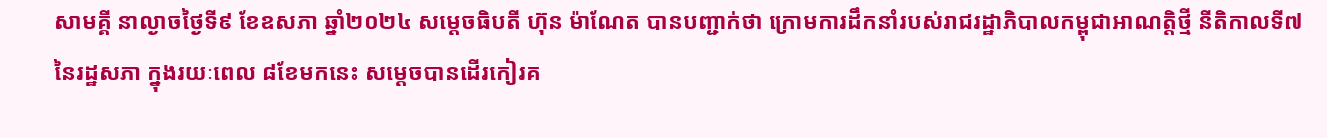សាមគ្គី នាល្ងាចថ្ងៃទី៩ ខែឧសភា ឆ្នាំ២០២៤ សម្តេចធិបតី ហ៊ុន ម៉ាណែត បានបញ្ជាក់ថា ក្រោមការដឹកនាំរបស់រាជរដ្ឋាភិបាលកម្ពុជាអាណត្តិថ្មី នីតិកាលទី៧នៃរដ្ឋសភា ក្នុងរយៈពេល ៨ខែមកនេះ សម្តេចបានដើរកៀរគ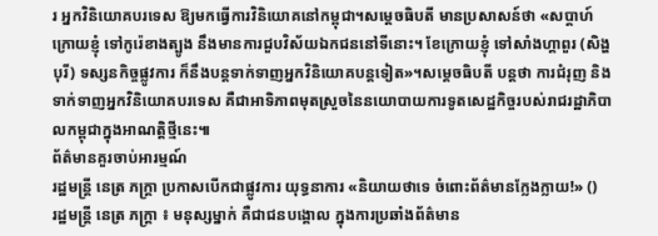រ អ្នកវិនិយោគបរទេស ឱ្យមកធ្វើការវិនិយោគនៅកម្ពុជា។សម្ដេចធិបតី មានប្រសាសន៍ថា «សប្ដាហ៍ក្រោយខ្ញុំ ទៅកូរ៉េខាងត្បូង នឹងមានការជួបវិស័យឯកជននៅទីនោះ។ ខែក្រោយខ្ញុំ ទៅសាំងហ្គាពួរ (សិង្ហបុរី) ទស្សនកិច្ចផ្លូវការ ក៏នឹងបន្ដទាក់ទាញអ្នកវិនិយោគបន្ដទៀត»។សម្ដេចធិបតី បន្ដថា ការជំរុញ និងទាក់ទាញអ្នកវិនិយោគបរទេស គឺជាអាទិភាពមុតស្រួចនៃនយោបាយការទូតសេដ្ឋកិច្ចរបស់រាជរដ្ឋាភិបាលកម្ពុជាក្នុងអាណត្តិថ្មីនេះ៕
ព័ត៌មានគួរចាប់អារម្មណ៍
រដ្ឋមន្ត្រី នេត្រ ភក្ត្រា ប្រកាសបើកជាផ្លូវការ យុទ្ធនាការ «និយាយថាទេ ចំពោះព័ត៌មានក្លែងក្លាយ!» ()
រដ្ឋមន្ត្រី នេត្រ ភក្ត្រា ៖ មនុស្សម្នាក់ គឺជាជនបង្គោល ក្នុងការប្រឆាំងព័ត៌មាន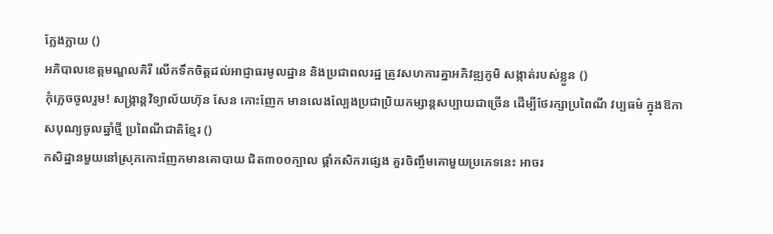ក្លែងក្លាយ ()
អភិបាលខេត្តមណ្ឌលគិរី លើកទឹកចិត្តដល់អាជ្ញាធរមូលដ្ឋាន និងប្រជាពលរដ្ឋ ត្រូវសហការគ្នាអភិវឌ្ឍភូមិ សង្កាត់របស់ខ្លួន ()
កុំភ្លេចចូលរួម! សង្ក្រាន្តវិទ្យាល័យហ៊ុន សែន កោះញែក មានលេងល្បែងប្រជាប្រិយកម្សាន្តសប្បាយជាច្រើន ដើម្បីថែរក្សាប្រពៃណី វប្បធម៌ ក្នុងឱកាសបុណ្យចូលឆ្នាំថ្មី ប្រពៃណីជាតិខ្មែរ ()
កសិដ្ឋានមួយនៅស្រុកកោះញែកមានគោបាយ ជិត៣០០ក្បាល ផ្ដាំកសិករផ្សេង គួរចិញ្ចឹមគោមួយប្រភេទនេះ អាចរ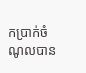កប្រាក់ចំណូលបាន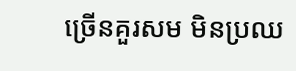ច្រើនគួរសម មិនប្រឈ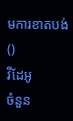មការខាតបង់ ()
វីដែអូ
ចំនួន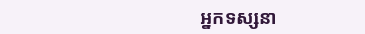អ្នកទស្សនា